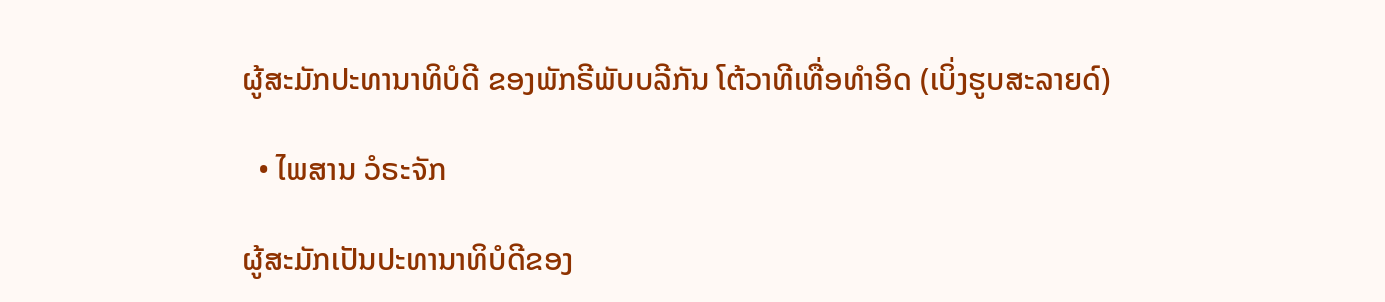ຜູ້ສະມັກປະທານາທິບໍດີ ຂອງພັກຣີພັບບລີກັນ ໂຕ້ວາທີເທື່ອທຳອິດ (ເບິ່ງຮູບສະລາຍດ໌)

  • ໄພສານ ວໍຣະຈັກ

ຜູ້ສະມັກເປັນປະທານາທິບໍດີຂອງ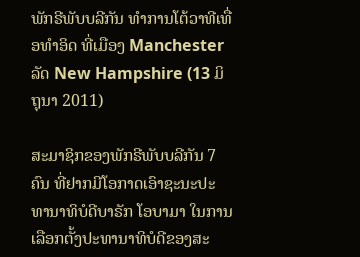ພັກຣີພັບບລີກັນ ທຳການໂຕ້ວາທີເທື່ອທຳອິດ ທີ່ເມືອງ Manchester ລັດ New Hampshire (13 ມິຖຸນາ 2011)

ສະມາຊິກຂອງພັກຣີພັບບລີກັນ 7 ຄົນ ທີ່ຢາກມີໂອກາດເອົາຊະນະປະທານາທິບໍດີບາຣັກ ໂອບາມາ ໃນການເລືອກຕັ້ງປະທານາທິບໍດີຂອງສະ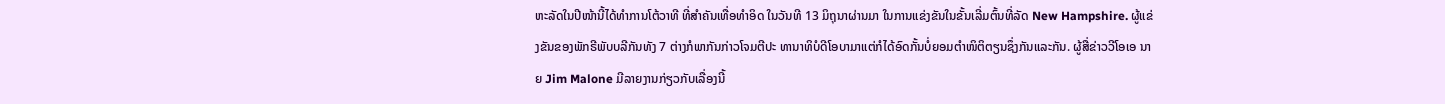ຫະລັດໃນປີໜ້ານີ້ໄດ້ທຳການໂຕ້ວາທີ ທີ່ສຳຄັນເທື່ອທຳອິດ ໃນວັນທີ 13 ມິຖຸນາຜ່ານມາ ໃນການແຂ່ງຂັນໃນຂັ້ນເລີ່ມຕົ້ນທີ່ລັດ New Hampshire. ຜູ້ແຂ່ງຂັນຂອງພັກຣີພັບບລີກັນທັງ 7 ຕ່າງກໍພາກັນກ່າວໂຈມຕີປະ ທານາທິບໍດີໂອບາມາແຕ່ກໍໄດ້ອົດກັ້ນບໍ່ຍອມຕຳໜິຕິຕຽນຊຶ່ງກັນແລະກັນ. ຜູ້ສື່ຂ່າວວີໂອເອ ນາຍ Jim Malone ມີລາຍງານກ່ຽວກັບເລື່ອງນີ້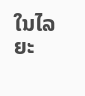ໃນໄລຍະ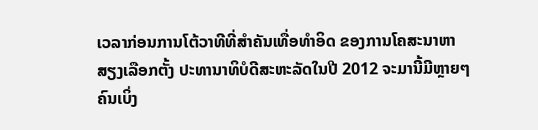ເວລາກ່ອນການໂຕ້ວາທີທີ່ສຳຄັນເທື່ອທຳອິດ ຂອງການໂຄສະນາຫາສຽງເລືອກຕັ້ງ ປະທານາທິບໍດີສະຫະລັດໃນປີ 2012 ຈະມານີ້ມີຫຼາຍໆຄົນເບິ່ງ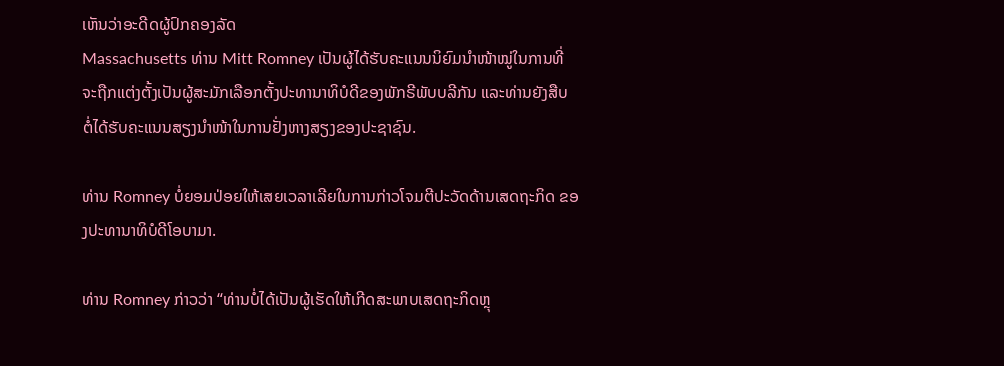ເຫັນວ່າອະດີດຜູ້ປົກຄອງລັດ
Massachusetts ທ່ານ Mitt Romney ເປັນຜູ້ໄດ້ຮັບຄະແນນນິຍົມນຳໜ້າໝູ່ໃນການທີ່
ຈະຖືກແຕ່ງຕັ້ງເປັນຜູ້ສະມັກເລືອກຕັ້ງປະທານາທິບໍດີຂອງພັກຣີພັບບລີກັນ ແລະທ່ານຍັງສືບ
ຕໍ່ໄດ້ຮັບຄະແນນສຽງນຳໜ້າໃນການຢັ່ງຫາງສຽງຂອງປະຊາຊົນ.

ທ່ານ Romney ບໍ່ຍອມປ່ອຍໃຫ້ເສຍເວລາເລີຍໃນການກ່າວໂຈມຕີປະວັດດ້ານເສດຖະກິດ ຂອງປະທານາທິບໍດີໂອບາມາ.

ທ່ານ Romney ກ່າວວ່າ “ທ່ານບໍ່ໄດ້ເປັນຜູ້ເຮັດໃຫ້ເກີດສະພາບເສດຖະກິດຫຼຸ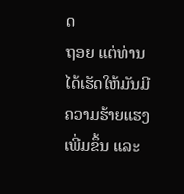ດ
ຖອຍ ແຕ່ທ່ານໄດ້ເຮັດໃຫ້ມັນມີຄວາມຮ້າຍແຮງເພີ່ມຂຶ້ນ ແລະ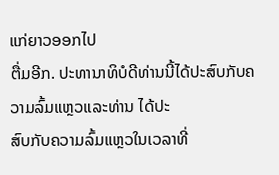ແກ່ຍາວອອກໄປ
ຕື່ມອີກ. ປະທານາທິບໍດີທ່ານນີ້ໄດ້ປະສົບກັບຄວາມລົ້ມແຫຼວແລະທ່ານ ໄດ້ປະ
ສົບກັບຄວາມລົ້ມແຫຼວໃນເວລາທີ່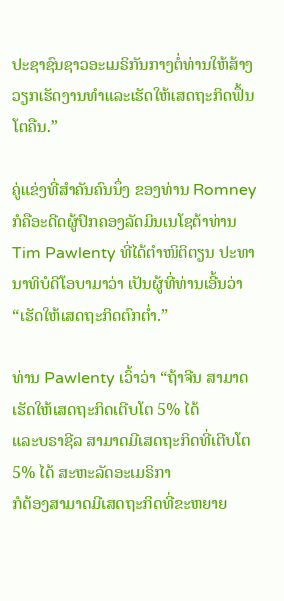ປະຊາຊົນຊາວອະເມຣິກັນກາງຕໍ່ທ່ານໃຫ້ສ້າງ
ວຽກເຮັດງານທຳແລະເຮັດໃຫ້ເສດຖະກິດຟຶ້ນໂຕຄືນ.”

ຄູ່ແຂ່ງທີ່ສຳຄັນຄົນນຶ່ງ ຂອງທ່ານ Romney ກໍຄືອະດີດຜູ້ປົກຄອງລັດມິນເນໂຊຕ້າທ່ານ
Tim Pawlenty ທີ່ໄດ້ຕຳໜິຕິຕຽນ ປະທານາທິບໍດີໂອບາມາວ່າ ເປັນຜູ້ທີ່ທ່ານເອີ້ນວ່າ
“ເຮັດໃຫ້ເສດຖະກິດຕົກຕໍ່າ.”

ທ່ານ Pawlenty ເວົ້າວ່າ “ຖ້າຈີນ ສາມາດເຮັດໃຫ້ເສດຖະກິດເຕີບໂຕ 5% ໄດ້
ແລະບຣາຊີລ ສາມາດມີເສດຖະກິດທີ່ເຕີບໂຕ 5% ໄດ້ ສະຫະລັດອະເມຣິກາ
ກໍຕ້ອງສາມາດມີເສດຖະກິດທີ່ຂະຫຍາຍ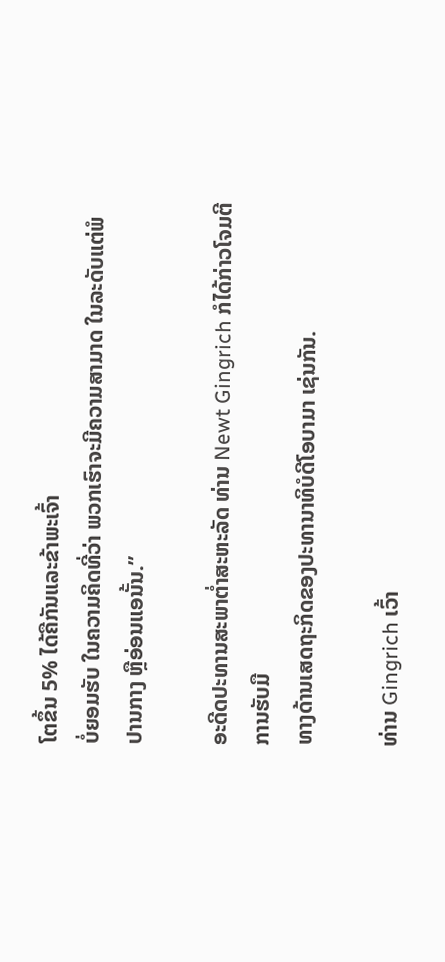ໂຕຂຶ້ນ 5% ໄດ້ຄືກັນແລະຂ້າພະເຈົ້າ
ບໍ່ຍອມຮັບ ໃນຄວາມຄິດທີ່ວ່າ ພວກເຮົາຈະມີຄວາມສາມາດ ໃນລະດັບແຕ່ພໍ
ປານກາງ ຫຼືອ່ອນແອນັ້ນ.”

ອະດີດປະທານສະພາຕໍ່າສະຫະລັດ ທ່ານ Newt Gingrich ກໍໄດ້ກ່າວໂຈມຕີການຮັບມື
ທາງດ້ານເສດຖະກິດຂອງປະທານາທິບໍດີໂອບາມາ ເຊ່ນກັນ.

ທ່ານ Gingrich ເວົ້າ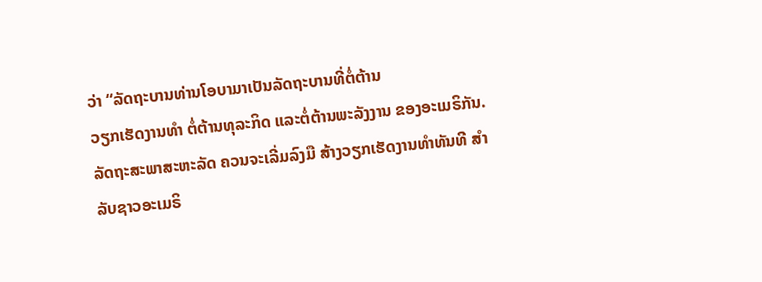ວ່າ “ລັດຖະບານທ່ານໂອບາມາເປັນລັດຖະບານທີ່ຕໍ່ຕ້ານ
ວຽກເຮັດງານທຳ ຕໍ່ຕ້ານທຸລະກິດ ແລະຕໍ່ຕ້ານພະລັງງານ ຂອງອະເມຣິກັນ.
ລັດຖະສະພາສະຫະລັດ ຄວນຈະເລີ່ມລົງມື ສ້າງວຽກເຮັດງານທຳທັນທີ ສຳ
ລັບຊາວອະເມຣິ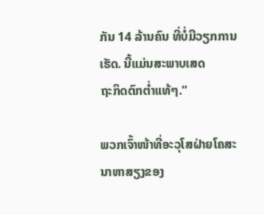ກັນ 14 ລ້ານຄົນ ທີ່ບໍ່ມີວຽກການເຮັດ. ນີ້ແມ່ນສະພາບເສດ
ຖະກິດຕົກຕໍ່າແທ້ໆ.”

ພວກເຈົ້າໜ້າທີ່ອະວຸໂສຝ່າຍໂຄສະນາຫາສຽງຂອງ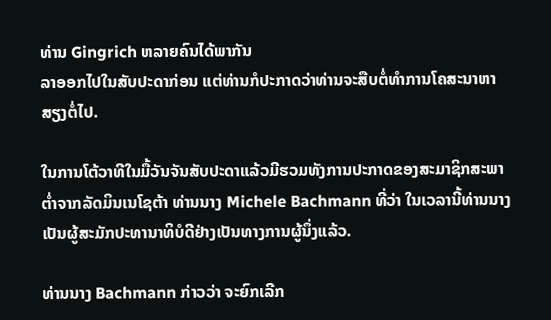ທ່ານ Gingrich ຫລາຍຄົນໄດ້ພາກັນ
ລາອອກໄປໃນສັບປະດາກ່ອນ ແຕ່ທ່ານກໍປະກາດວ່າທ່ານຈະສືບຕໍ່ທຳການໂຄສະນາຫາ
ສຽງຕໍ່ໄປ.

ໃນການໂຕ້ວາທີໃນມື້ວັນຈັນສັບປະດາແລ້ວມີຮວມທັງການປະກາດຂອງສະມາຊິກສະພາ
ຕໍ່າຈາກລັດມິນເນໂຊຕ້າ ທ່ານນາງ Michele Bachmann ທີ່ວ່າ ໃນເວລານີ້ທ່ານນາງ ເປັນຜູ້ສະມັກປະທານາທິບໍດີຢ່າງເປັນທາງການຜູ້ນຶ່ງແລ້ວ.

ທ່ານນາງ Bachmann ກ່າວວ່າ ຈະຍົກເລີກ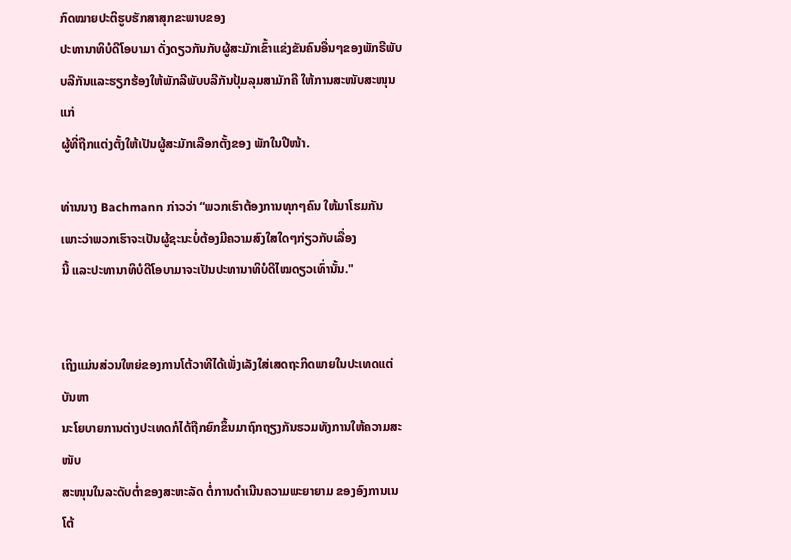ກົດໝາຍປະຕິຮູບຮັກສາສຸກຂະພາບຂອງ
ປະທານາທິບໍດີໂອບາມາ ດັ່ງດຽວກັນກັບຜູ້ສະມັກເຂົ້າແຂ່ງຂັນຄົນອື່ນໆຂອງພັກຣີພັບ
ບລີກັນແລະຮຽກຮ້ອງໃຫ້ພັກລີພັບບລີກັນປຸ້ມລຸມສາມັກຄີ ໃຫ້ການສະໜັບສະໜຸນແກ່
ຜູ້ທີ່ຖືກແຕ່ງຕັ້ງໃຫ້ເປັນຜູ້ສະມັກເລືອກຕັ້ງຂອງ ພັກໃນປີໜ້າ.

ທ່ານນາງ Bachmann ກ່າວວ່າ “ພວກເຮົາຕ້ອງການທຸກໆຄົນ ໃຫ້ມາໂຮມກັນ
ເພາະວ່າພວກເຮົາຈະເປັນຜູ້ຊະນະບໍ່ຕ້ອງມີຄວາມສົງໃສໃດໆກ່ຽວກັບເລື່ອງ
ນີ້ ແລະປະທານາທິບໍດີໂອບາມາຈະເປັນປະທານາທິບໍດີໄໝດຽວເທົ່ານັ້ນ."


ເຖິງແມ່ນສ່ວນໃຫຍ່ຂອງການໂຕ້ວາທີໄດ້ເພັ່ງເລັງໃສ່ເສດຖະກິດພາຍໃນປະເທດແຕ່ບັນຫາ
ນະໂຍບາຍການຕ່າງປະເທດກໍໄດ້ຖືກຍົກຂຶ້ນມາຖົກຖຽງກັນຮວມທັງການໃຫ້ຄວາມສະໜັບ
ສະໜຸນໃນລະດັບຕໍ່າຂອງສະຫະລັດ ຕໍ່ການດຳເນີນຄວາມພະຍາຍາມ ຂອງອົງການເນໂຕ້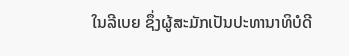ໃນລີເບຍ ຊຶ່ງຜູ້ສະມັກເປັນປະທານາທິບໍດີ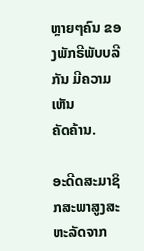ຫຼາຍໆຄົນ ຂອງພັກຣີພັບບລີກັນ ມີຄວາມເຫັນ
ຄັດຄ້ານ.

ອະດີດສະມາຊິກສະພາສູງສະຫະລັດຈາກ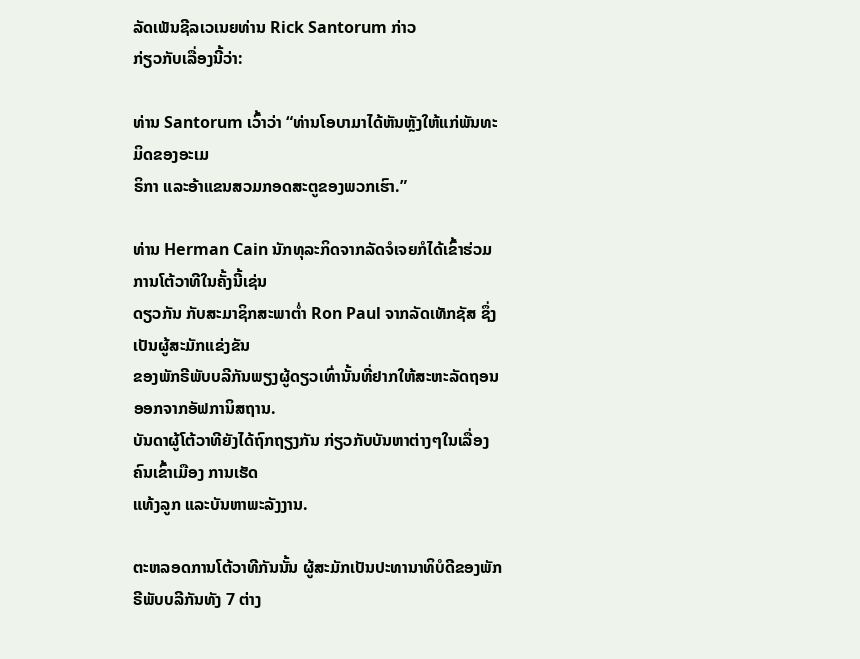ລັດເພັນຊີລເວເນຍທ່ານ Rick Santorum ກ່າວ
ກ່ຽວກັບເລື່ອງນີ້ວ່າ:

ທ່ານ Santorum ເວົ້າວ່າ “ທ່ານໂອບາມາໄດ້ຫັນຫຼັງໃຫ້ແກ່ພັນທະມິດຂອງອະເມ
ຣິກາ ແລະອ້າແຂນສວມກອດສະຕູຂອງພວກເຮົາ.”

ທ່ານ Herman Cain ນັກທຸລະກິດຈາກລັດຈໍເຈຍກໍໄດ້ເຂົ້າຮ່ວມການໂຕ້ວາທີໃນຄັ້ງນີ້ເຊ່ນ
ດຽວກັນ ກັບສະມາຊິກສະພາຕໍ່າ Ron Paul ຈາກລັດເທັກຊັສ ຊຶ່ງເປັນຜູ້ສະມັກແຂ່ງຂັນ
ຂອງພັກຣີພັບບລີກັນພຽງຜູ້ດຽວເທົ່ານັ້ນທີ່ຢາກໃຫ້ສະຫະລັດຖອນອອກຈາກອັຟການິສຖານ.
ບັນດາຜູ້ໂຕ້ວາທີຍັງໄດ້ຖົກຖຽງກັນ ກ່ຽວກັບບັນຫາຕ່າງໆໃນເລື່ອງຄົນເຂົ້າເມືອງ ການເຮັດ
ແທ້ງລູກ ແລະບັນຫາພະລັງງານ.

ຕະຫລອດການໂຕ້ວາທີກັນນັ້ນ ຜູ້ສະມັກເປັນປະທານາທິບໍດີຂອງພັກຣີພັບບລີກັນທັງ 7 ຕ່າງ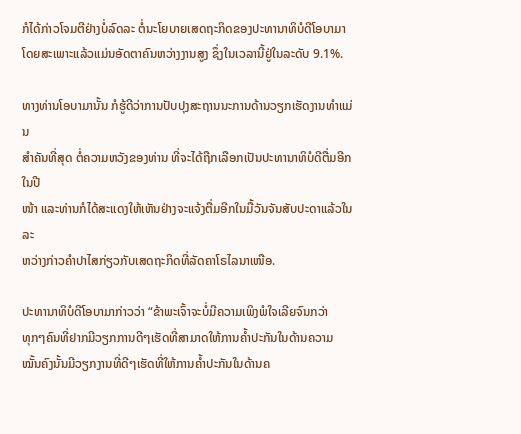ກໍໄດ້ກ່າວໂຈມຕີຢ່າງບໍ່ລົດລະ ຕໍ່ນະໂຍບາຍເສດຖະກິດຂອງປະທານາທິບໍດີໂອບາມາ ໂດຍສະເພາະແລ້ວແມ່ນອັດຕາຄົນຫວ່າງງານສູງ ຊຶ່ງໃນເວລານີ້ຢູ່ໃນລະດັບ 9.1%.

ທາງທ່ານໂອບາມານັ້ນ ກໍຮູ້ດີວ່າການປັບປຸງສະຖານນະການດ້ານວຽກເຮັດງານທຳແມ່ນ
ສໍາຄັນທີ່ສຸດ ຕໍ່ຄວາມຫວັງຂອງທ່ານ ທີ່ຈະໄດ້ຖືກເລືອກເປັນປະທານາທິບໍດີຕື່ມອີກໃນປີ
ໜ້າ ແລະທ່ານກໍໄດ້ສະແດງໃຫ້ເຫັນຢ່າງຈະແຈ້ງຕື່ມອີກໃນມື້ວັນຈັນສັບປະດາແລ້ວໃນລະ
ຫວ່າງກ່າວຄຳປາໄສກ່ຽວກັບເສດຖະກິດທີ່ລັດຄາໂຣໄລນາເໜືອ.

ປະທານາທິບໍດີໂອບາມາກ່າວວ່າ “ຂ້າພະເຈົ້າຈະບໍ່ມີຄວາມເພິງພໍໃຈເລີຍຈົນກວ່າ
ທຸກໆຄົນທີ່ຢາກມີວຽກການດີໆເຮັດທີ່ສາມາດໃຫ້ການຄໍ້າປະກັນໃນດ້ານຄວາມ
ໝັ້ນຄົງນັ້ນມີວຽກງານທີ່ດີໆເຮັດທີ່ໃຫ້ການຄໍ້າປະກັນໃນດ້ານຄ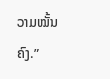ວາມໝັ້ນຄົງ.”